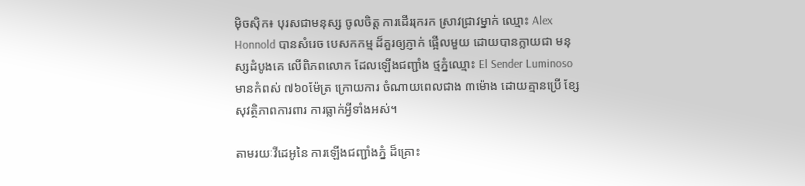ម៉ិចស៊ិក៖ បុរសជាមនុស្ស ចូលចិត្ត ការដើររុករក ស្រាវជ្រាវម្នាក់ ឈ្មោះ Alex Honnold បានសំរេច បេសកកម្ម ដ៏គួរឲ្យភ្ញាក់ ផ្អើលមួយ ដោយបានក្លាយជា មនុស្សដំបូងគេ លើពិភពលោក ដែលឡើងជញ្ជាំង ថ្មភ្នំឈ្មោះ El Sender Luminoso មានកំពស់ ៧៦០ម៉ែត្រ ក្រោយការ ចំណាយពេលជាង ៣ម៉ោង ដោយគ្មានប្រើ ខ្សែសុវត្ថិភាពការពារ ការធ្លាក់អ្វីទាំងអស់។

តាមរយៈវីដេអូនៃ ការឡើងជញ្ជាំងភ្នំ ដ៏គ្រោះ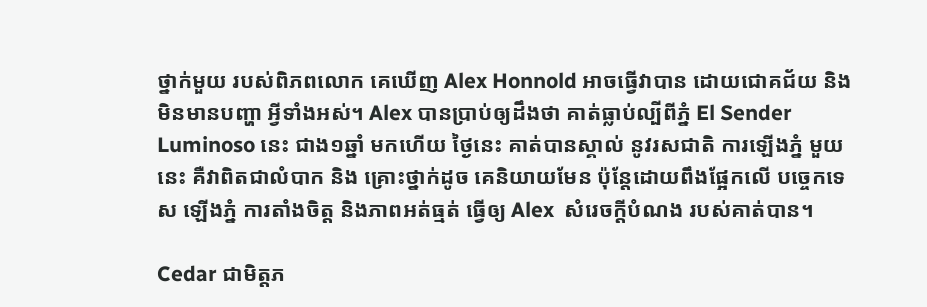ថ្នាក់មួយ របស់ពិភពលោក គេឃើញ Alex Honnold អាចធ្វើវាបាន ដោយជោគជ័យ និង មិនមានបញ្ហា អ្វីទាំងអស់។ Alex បានប្រាប់ឲ្យដឹងថា គាត់ធ្លាប់ល្បីពីភ្នំ El Sender Luminoso នេះ ជាង១ឆ្នាំ មកហើយ ថ្ងៃនេះ គាត់បានស្គាល់ នូវរសជាតិ ការឡើងភ្នំ មួយនេះ គឺវាពិតជាលំបាក និង គ្រោះថ្នាក់ដូច គេនិយាយមែន ប៉ុន្តែដោយពឹងផ្អែកលើ បច្ចេកទេស ឡើងភ្នំ ការតាំងចិត្ត និងភាពអត់ធ្មត់ ធ្វើឲ្យ Alex  សំរេចក្តីបំណង របស់គាត់បាន។

Cedar ជាមិត្តភ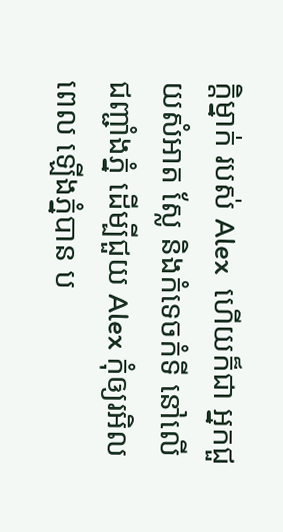ក្តិម្នាក់ របស់ Alex  ហើយក៏ជា អ្នកជួយសំអាត ស្លែ និងកំទេចកំទី នៅលើជញ្ជាំងភ្នំ ដើម្បីជួយ Alex កុំឲ្យរអិលពេល ឡើងភ្នំបាន ប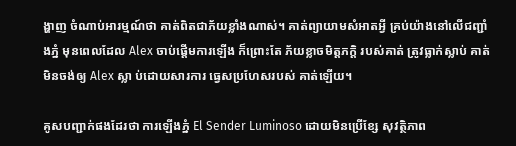ង្ហាញ ចំណាប់អារម្មណ៍ថា គាត់ពិតជាភ័យខ្លាំងណាស់។ គាត់ព្យាយាមសំអាតអ្វី គ្រប់យ៉ាងនៅលើជញ្ជាំងភ្នំ មុនពេលដែល Alex ចាប់ផ្តើមការឡើង ក៏ព្រោះតែ ភ័យខ្លាចមិត្តភក្តិ របស់គាត់ ត្រូវធ្លាក់ស្លាប់ គាត់មិនចង់ឲ្យ Alex ស្លា ប់ដោយសារការ ធ្វេសប្រហែសរបស់ គាត់ឡើយ។

គូសបញ្ជាក់ផងដែរថា ការឡើងភ្នំ El Sender Luminoso ដោយមិនប្រើខ្សែ សុវត្ថិភាព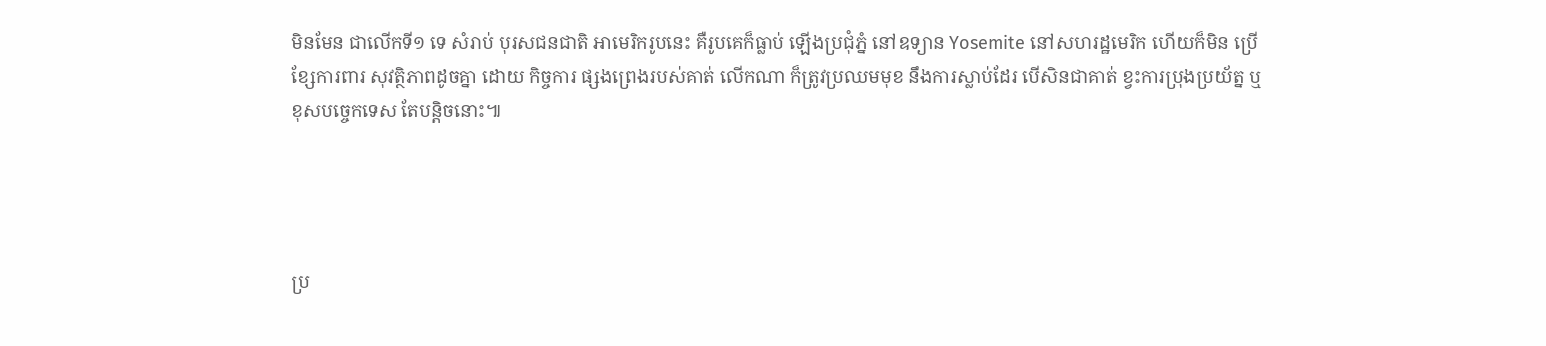មិនមែន ជាលើកទី១ ទេ សំរាប់ បុរសជនជាតិ អាមេរិករូបនេះ គឺរូបគេក៏ធ្លាប់ ឡើងប្រជុំភ្នំ នៅឧទ្យាន Yosemite នៅសហរដ្ឋមេរិក ហើយក៏មិន ប្រើខ្សែការពារ សុវត្ថិភាពដូចគ្នា ដោយ កិច្ចការ ផ្សងព្រេងរបស់គាត់ លើកណា ក៏ត្រូវប្រឈមមុខ នឹងការស្លាប់ដែរ បើសិនជាគាត់ ខ្វះការប្រុងប្រយ័ត្ន ឬខុសបច្ចេកទេស តែបន្តិចនោះ៕




ប្រ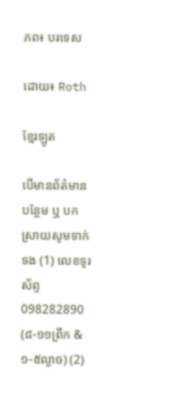ភព៖ បរទេស

ដោយ៖ Roth

ខ្មែរឡូត

បើមានព័ត៌មានបន្ថែម ឬ បកស្រាយសូមទាក់ទង (1) លេខទូរស័ព្ទ 098282890 (៨-១១ព្រឹក & ១-៥ល្ងាច) (2)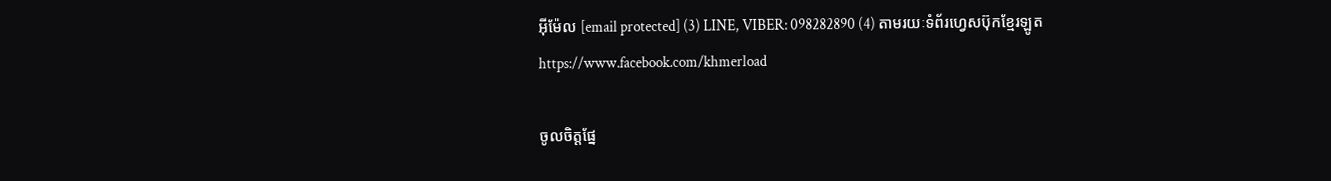អ៊ីម៉ែល [email protected] (3) LINE, VIBER: 098282890 (4) តាមរយៈទំព័រហ្វេសប៊ុកខ្មែរឡូត https://www.facebook.com/khmerload

ចូលចិត្តផ្នែ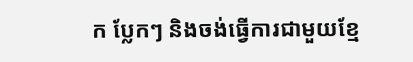ក ប្លែកៗ និងចង់ធ្វើការជាមួយខ្មែ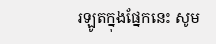រឡូតក្នុងផ្នែកនេះ សូម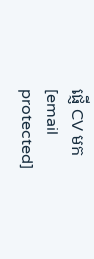ផ្ញើ CV មក [email protected]